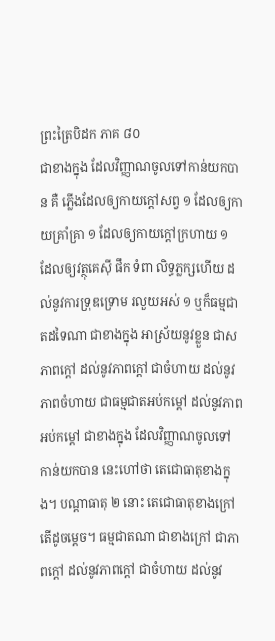ព្រះត្រៃបិដក ភាគ ៨០
ជាខាងក្នុង ដែលវិញ្ញាណចូលទៅកាន់យកបាន គឺ ភើ្លងដែលឲ្យកាយក្តៅសព្វ ១ ដែលឲ្យកាយគ្រាំគ្រា ១ ដែលឲ្យកាយក្តៅក្រហាយ ១ ដែលឲ្យវត្ថុគេស៊ី ផឹក ទំពា លិទ្ធភ្លក្សហើយ ដល់នូវការទ្រុឌទ្រោម រលួយអស់ ១ ឬក៏ធម្មជាតដទៃណា ជាខាងក្នុង អាស្រ័យនូវខ្លួន ជាសភាពក្តៅ ដល់នូវភាពក្តៅ ជាចំហាយ ដល់នូវភាពចំហាយ ជាធម្មជាតអប់កម្ដៅ ដល់នូវភាពអប់កម្ដៅ ជាខាងក្នុង ដែលវិញ្ញាណចូលទៅកាន់យកបាន នេះហៅថា តេជោធាតុខាងក្នុង។ បណ្តាធាតុ ២ នោះ តេជោធាតុខាងក្រៅ តើដូចម្តេច។ ធម្មជាតណា ជាខាងក្រៅ ជាភាពក្តៅ ដល់នូវភាពក្តៅ ជាចំហាយ ដល់នូវ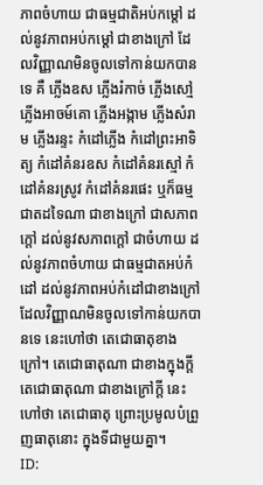ភាពចំហាយ ជាធម្មជាតិអប់កម្ដៅ ដល់នូវភាពអប់កម្ដៅ ជាខាងក្រៅ ដែលវិញ្ញាណមិនចូលទៅកាន់យកបានទេ គឺ ភ្លើងឧស ភ្លើងរំកាច់ ភ្លើងសៅ្ម ភ្លើងអាចម៍គោ ភ្លើងអង្កាម ភ្លើងសំរាម ភ្លើងរន្ទះ កំដៅភ្លើង កំដៅព្រះអាទិត្យ កំដៅគំនរឧស កំដៅគំនរស្មៅ កំដៅគំនរស្រូវ កំដៅគំនរផេះ ឬក៏ធម្មជាតដទៃណា ជាខាងក្រៅ ជាសភាពក្តៅ ដល់នូវសភាពក្តៅ ជាចំហាយ ដល់នូវភាពចំហាយ ជាធម្មជាតអប់កំដៅ ដល់នូវភាពអប់កំដៅជាខាងក្រៅ ដែលវិញ្ញាណមិនចូលទៅកាន់យកបានទេ នេះហៅថា តេជោធាតុខាងក្រៅ។ តេជោធាតុណា ជាខាងក្នុងក្តី តេជោធាតុណា ជាខាងក្រៅក្តី នេះហៅថា តេជោធាតុ ព្រោះប្រមូលបំព្រួញធាតុនោះ ក្នុងទីជាមួយគ្នា។
ID: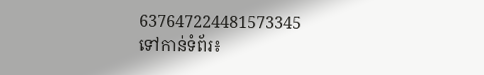637647224481573345
ទៅកាន់ទំព័រ៖